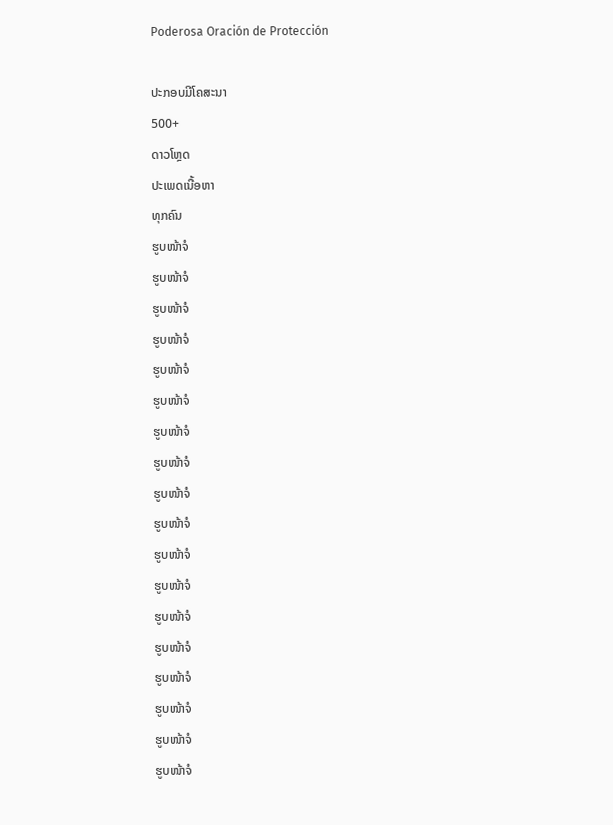Poderosa Oración de Protección

ປະກອບມີໂຄສະນາ
500+
ດາວໂຫຼດ
ປະເພດເນື້ອຫາ
ທຸກຄົນ
ຮູບໜ້າຈໍ
ຮູບໜ້າຈໍ
ຮູບໜ້າຈໍ
ຮູບໜ້າຈໍ
ຮູບໜ້າຈໍ
ຮູບໜ້າຈໍ
ຮູບໜ້າຈໍ
ຮູບໜ້າຈໍ
ຮູບໜ້າຈໍ
ຮູບໜ້າຈໍ
ຮູບໜ້າຈໍ
ຮູບໜ້າຈໍ
ຮູບໜ້າຈໍ
ຮູບໜ້າຈໍ
ຮູບໜ້າຈໍ
ຮູບໜ້າຈໍ
ຮູບໜ້າຈໍ
ຮູບໜ້າຈໍ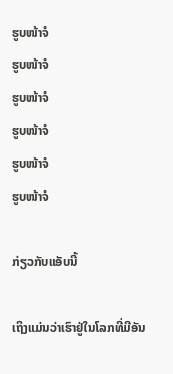ຮູບໜ້າຈໍ
ຮູບໜ້າຈໍ
ຮູບໜ້າຈໍ
ຮູບໜ້າຈໍ
ຮູບໜ້າຈໍ
ຮູບໜ້າຈໍ

ກ່ຽວກັບແອັບນີ້

ເຖິງແມ່ນວ່າເຮົາຢູ່ໃນໂລກທີ່ມີອັນ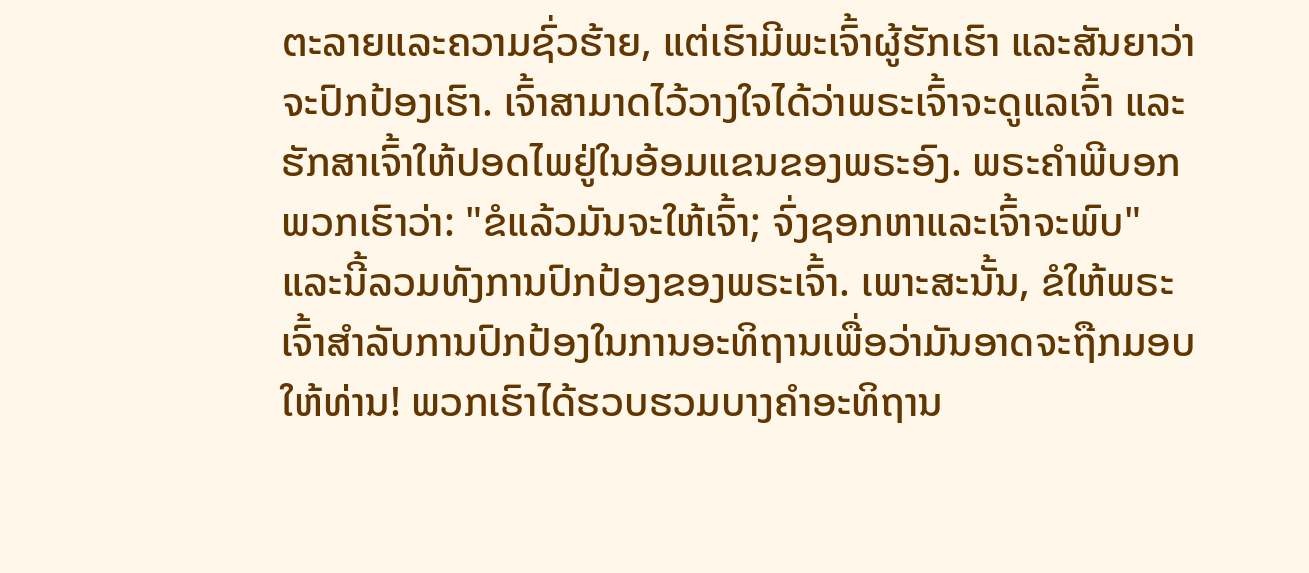ຕະລາຍແລະຄວາມຊົ່ວຮ້າຍ, ແຕ່ເຮົາມີພະເຈົ້າຜູ້ຮັກເຮົາ ແລະສັນຍາວ່າຈະປົກປ້ອງເຮົາ. ເຈົ້າສາມາດໄວ້ວາງໃຈໄດ້ວ່າພຣະເຈົ້າຈະດູແລເຈົ້າ ແລະຮັກສາເຈົ້າໃຫ້ປອດໄພຢູ່ໃນອ້ອມແຂນຂອງພຣະອົງ. ພຣະຄໍາພີບອກພວກເຮົາວ່າ: "ຂໍແລ້ວມັນຈະໃຫ້ເຈົ້າ; ຈົ່ງຊອກຫາແລະເຈົ້າຈະພົບ" ແລະນີ້ລວມທັງການປົກປ້ອງຂອງພຣະເຈົ້າ. ເພາະສະນັ້ນ, ຂໍໃຫ້ພຣະເຈົ້າສໍາລັບການປົກປ້ອງໃນການອະທິຖານເພື່ອວ່າມັນອາດຈະຖືກມອບໃຫ້ທ່ານ! ພວກເຮົາໄດ້ຮວບຮວມບາງຄໍາອະທິຖານ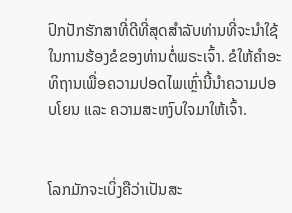ປົກປັກຮັກສາທີ່ດີທີ່ສຸດສໍາລັບທ່ານທີ່ຈະນໍາໃຊ້ໃນການຮ້ອງຂໍຂອງທ່ານຕໍ່ພຣະເຈົ້າ. ຂໍໃຫ້ຄຳອະທິຖານເພື່ອຄວາມປອດໄພເຫຼົ່ານີ້ນຳຄວາມປອບໂຍນ ແລະ ຄວາມສະຫງົບໃຈມາໃຫ້ເຈົ້າ.


ໂລກມັກຈະເບິ່ງຄືວ່າເປັນສະ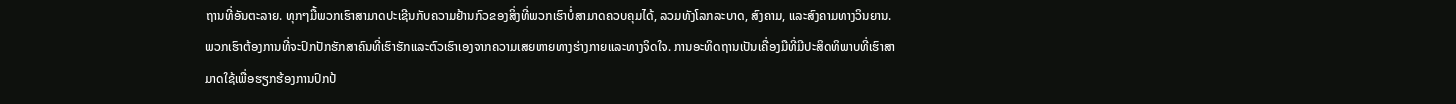ຖານທີ່ອັນຕະລາຍ. ທຸກໆມື້ພວກເຮົາສາມາດປະເຊີນກັບຄວາມຢ້ານກົວຂອງສິ່ງທີ່ພວກເຮົາບໍ່ສາມາດຄວບຄຸມໄດ້, ລວມທັງໂລກລະບາດ, ສົງຄາມ, ແລະສົງຄາມທາງວິນຍານ. ພວກເຮົາຕ້ອງການທີ່ຈະປົກປັກຮັກສາຄົນທີ່ເຮົາຮັກແລະຕົວເຮົາເອງຈາກຄວາມເສຍຫາຍທາງຮ່າງກາຍແລະທາງຈິດໃຈ. ການອະທິດຖານເປັນເຄື່ອງມືທີ່ມີປະສິດທິພາບທີ່ເຮົາສາມາດໃຊ້ເພື່ອຮຽກຮ້ອງການປົກປ້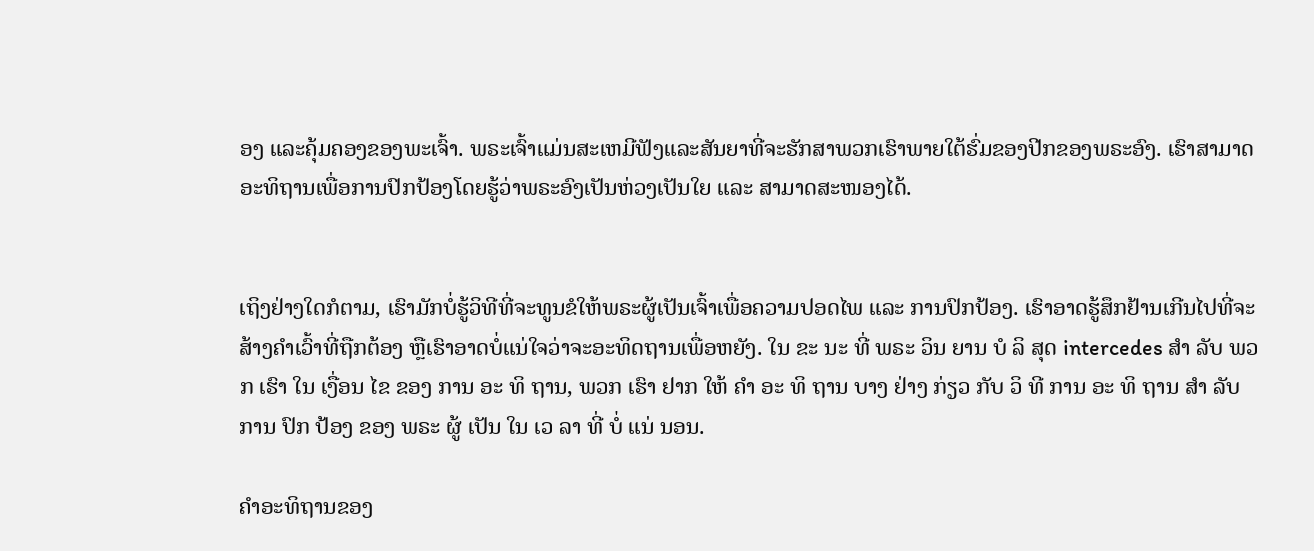ອງ ແລະຄຸ້ມຄອງຂອງພະເຈົ້າ. ພຣະເຈົ້າແມ່ນສະເຫມີຟັງແລະສັນຍາທີ່ຈະຮັກສາພວກເຮົາພາຍໃຕ້ຮົ່ມຂອງປີກຂອງພຣະອົງ. ເຮົາສາມາດອະທິຖານເພື່ອການປົກປ້ອງໂດຍຮູ້ວ່າພຣະອົງເປັນຫ່ວງເປັນໃຍ ແລະ ສາມາດສະໜອງໄດ້.


ເຖິງຢ່າງໃດກໍຕາມ, ເຮົາມັກບໍ່ຮູ້ວິທີທີ່ຈະທູນຂໍໃຫ້ພຣະຜູ້ເປັນເຈົ້າເພື່ອຄວາມປອດໄພ ແລະ ການປົກປ້ອງ. ເຮົາອາດຮູ້ສຶກຢ້ານເກີນໄປທີ່ຈະສ້າງຄຳເວົ້າທີ່ຖືກຕ້ອງ ຫຼືເຮົາອາດບໍ່ແນ່ໃຈວ່າຈະອະທິດຖານເພື່ອຫຍັງ. ໃນ ຂະ ນະ ທີ່ ພຣະ ວິນ ຍານ ບໍ ລິ ສຸດ intercedes ສໍາ ລັບ ພວກ ເຮົາ ໃນ ເງື່ອນ ໄຂ ຂອງ ການ ອະ ທິ ຖານ, ພວກ ເຮົາ ຢາກ ໃຫ້ ຄໍາ ອະ ທິ ຖານ ບາງ ຢ່າງ ກ່ຽວ ກັບ ວິ ທີ ການ ອະ ທິ ຖານ ສໍາ ລັບ ການ ປົກ ປ້ອງ ຂອງ ພຣະ ຜູ້ ເປັນ ໃນ ເວ ລາ ທີ່ ບໍ່ ແນ່ ນອນ.

ຄໍາອະທິຖານຂອງ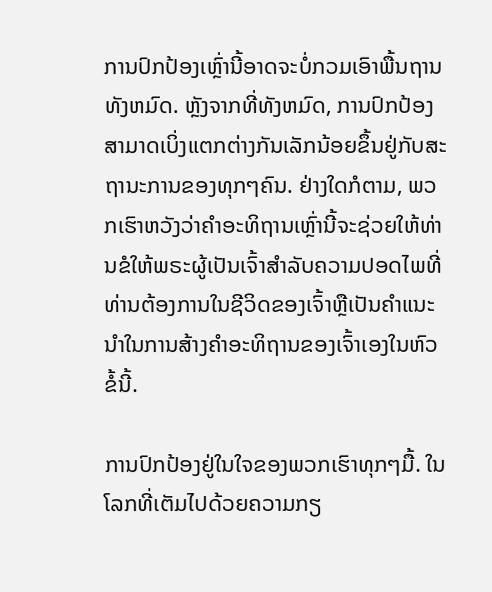ການປົກປ້ອງເຫຼົ່ານີ້ອາດຈະບໍ່ກວມເອົາພື້ນຖານທັງຫມົດ. ຫຼັງຈາກທີ່ທັງຫມົດ, ການປົກປ້ອງສາມາດເບິ່ງແຕກຕ່າງກັນເລັກນ້ອຍຂຶ້ນຢູ່ກັບສະຖານະການຂອງທຸກໆຄົນ. ຢ່າງໃດກໍຕາມ, ພວກເຮົາຫວັງວ່າຄໍາອະທິຖານເຫຼົ່ານີ້ຈະຊ່ວຍໃຫ້ທ່ານຂໍໃຫ້ພຣະຜູ້ເປັນເຈົ້າສໍາລັບຄວາມປອດໄພທີ່ທ່ານຕ້ອງການໃນຊີວິດຂອງເຈົ້າຫຼືເປັນຄໍາແນະນໍາໃນການສ້າງຄໍາອະທິຖານຂອງເຈົ້າເອງໃນຫົວຂໍ້ນີ້.

ການປົກປ້ອງຢູ່ໃນໃຈຂອງພວກເຮົາທຸກໆມື້. ໃນໂລກທີ່ເຕັມໄປດ້ວຍຄວາມກຽ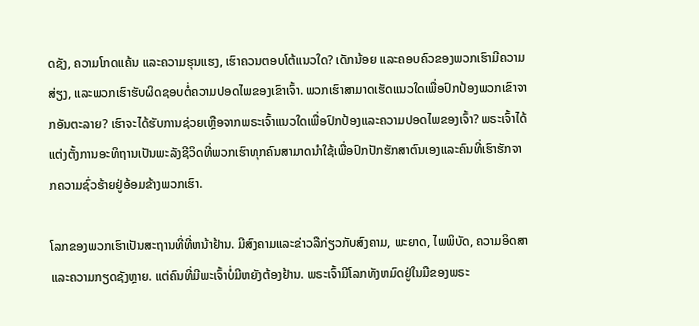ດຊັງ, ຄວາມໂກດແຄ້ນ ແລະຄວາມຮຸນແຮງ, ເຮົາຄວນຕອບໂຕ້ແນວໃດ? ເດັກນ້ອຍ ແລະຄອບຄົວຂອງພວກເຮົາມີຄວາມສ່ຽງ, ແລະພວກເຮົາຮັບຜິດຊອບຕໍ່ຄວາມປອດໄພຂອງເຂົາເຈົ້າ. ພວກເຮົາສາມາດເຮັດແນວໃດເພື່ອປົກປ້ອງພວກເຂົາຈາກອັນຕະລາຍ? ເຮົາຈະໄດ້ຮັບການຊ່ວຍເຫຼືອຈາກພຣະເຈົ້າແນວໃດເພື່ອປົກປ້ອງແລະຄວາມປອດໄພຂອງເຈົ້າ? ພຣະເຈົ້າໄດ້ແຕ່ງຕັ້ງການອະທິຖານເປັນພະລັງຊີວິດທີ່ພວກເຮົາທຸກຄົນສາມາດນໍາໃຊ້ເພື່ອປົກປັກຮັກສາຕົນເອງແລະຄົນທີ່ເຮົາຮັກຈາກຄວາມຊົ່ວຮ້າຍຢູ່ອ້ອມຂ້າງພວກເຮົາ.

ໂລກຂອງພວກເຮົາເປັນສະຖານທີ່ທີ່ຫນ້າຢ້ານ. ມີສົງຄາມແລະຂ່າວລືກ່ຽວກັບສົງຄາມ, ພະຍາດ, ໄພພິບັດ, ຄວາມອິດສາແລະຄວາມກຽດຊັງຫຼາຍ. ແຕ່ຄົນທີ່ມີພະເຈົ້າບໍ່ມີຫຍັງຕ້ອງຢ້ານ. ພຣະເຈົ້າມີໂລກທັງຫມົດຢູ່ໃນມືຂອງພຣະ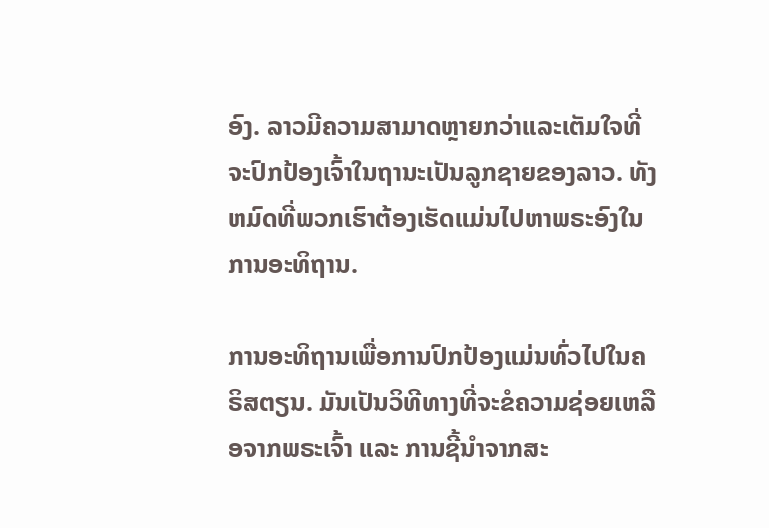ອົງ. ລາວມີຄວາມສາມາດຫຼາຍກວ່າແລະເຕັມໃຈທີ່ຈະປົກປ້ອງເຈົ້າໃນຖານະເປັນລູກຊາຍຂອງລາວ. ທັງຫມົດທີ່ພວກເຮົາຕ້ອງເຮັດແມ່ນໄປຫາພຣະອົງໃນການອະທິຖານ.

ການອະທິຖານເພື່ອການປົກປ້ອງແມ່ນທົ່ວໄປໃນຄຣິສຕຽນ. ມັນເປັນວິທີທາງທີ່ຈະຂໍຄວາມຊ່ອຍເຫລືອຈາກພຣະເຈົ້າ ແລະ ການຊີ້ນຳຈາກສະ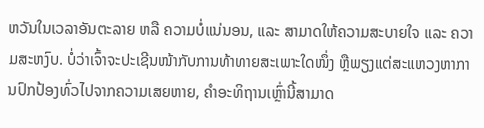ຫວັນໃນເວລາອັນຕະລາຍ ຫລື ຄວາມບໍ່ແນ່ນອນ, ແລະ ສາມາດໃຫ້ຄວາມສະບາຍໃຈ ແລະ ຄວາມສະຫງົບ. ບໍ່ວ່າເຈົ້າຈະປະເຊີນໜ້າກັບການທ້າທາຍສະເພາະໃດໜຶ່ງ ຫຼືພຽງແຕ່ສະແຫວງຫາການປົກປ້ອງທົ່ວໄປຈາກຄວາມເສຍຫາຍ, ຄຳອະທິຖານເຫຼົ່ານີ້ສາມາດ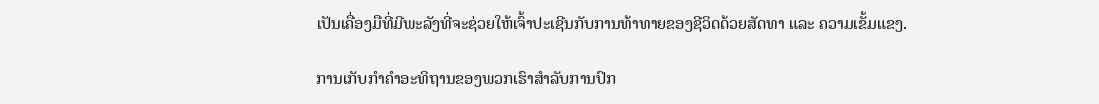ເປັນເຄື່ອງມືທີ່ມີພະລັງທີ່ຈະຊ່ວຍໃຫ້ເຈົ້າປະເຊີນກັບການທ້າທາຍຂອງຊີວິດດ້ວຍສັດທາ ແລະ ຄວາມເຂັ້ມແຂງ.

ການເກັບກໍາຄໍາອະທິຖານຂອງພວກເຮົາສໍາລັບການປົກ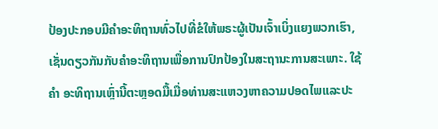ປ້ອງປະກອບມີຄໍາອະທິຖານທົ່ວໄປທີ່ຂໍໃຫ້ພຣະຜູ້ເປັນເຈົ້າເບິ່ງແຍງພວກເຮົາ, ເຊັ່ນດຽວກັນກັບຄໍາອະທິຖານເພື່ອການປົກປ້ອງໃນສະຖານະການສະເພາະ. ໃຊ້ ຄຳ ອະທິຖານເຫຼົ່ານີ້ຕະຫຼອດມື້ເມື່ອທ່ານສະແຫວງຫາຄວາມປອດໄພແລະປະ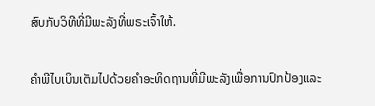ສົບກັບວິທີທີ່ມີພະລັງທີ່ພຣະເຈົ້າໃຫ້.

ຄໍາພີໄບເບິນເຕັມໄປດ້ວຍຄໍາອະທິດຖານທີ່ມີພະລັງເພື່ອການປົກປ້ອງແລະ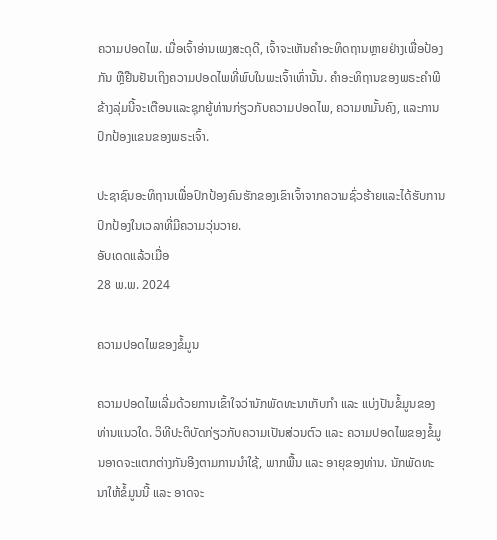ຄວາມປອດໄພ. ເມື່ອເຈົ້າອ່ານເພງສະດຸດີ, ເຈົ້າຈະເຫັນຄຳອະທິດຖານຫຼາຍຢ່າງເພື່ອປ້ອງກັນ ຫຼືຢືນຢັນເຖິງຄວາມປອດໄພທີ່ພົບໃນພະເຈົ້າເທົ່ານັ້ນ. ຄໍາອະທິຖານຂອງພຣະຄໍາພີຂ້າງລຸ່ມນີ້ຈະເຕືອນແລະຊຸກຍູ້ທ່ານກ່ຽວກັບຄວາມປອດໄພ, ຄວາມຫມັ້ນຄົງ, ແລະການປົກປ້ອງແຂນຂອງພຣະເຈົ້າ.

ປະຊາຊົນອະທິຖານເພື່ອປົກປ້ອງຄົນຮັກຂອງເຂົາເຈົ້າຈາກຄວາມຊົ່ວຮ້າຍແລະໄດ້ຮັບການປົກປ້ອງໃນເວລາທີ່ມີຄວາມວຸ່ນວາຍ.
ອັບເດດແລ້ວເມື່ອ
28 ພ.ພ. 2024

ຄວາມປອດໄພຂອງຂໍ້ມູນ

ຄວາມປອດໄພເລີ່ມດ້ວຍການເຂົ້າໃຈວ່ານັກພັດທະນາເກັບກຳ ແລະ ແບ່ງປັນຂໍ້ມູນຂອງທ່ານແນວໃດ. ວິທີປະຕິບັດກ່ຽວກັບຄວາມເປັນສ່ວນຕົວ ແລະ ຄວາມປອດໄພຂອງຂໍ້ມູນອາດຈະແຕກຕ່າງກັນອີງຕາມການນຳໃຊ້, ພາກພື້ນ ແລະ ອາຍຸຂອງທ່ານ. ນັກພັດທະນາໃຫ້ຂໍ້ມູນນີ້ ແລະ ອາດຈະ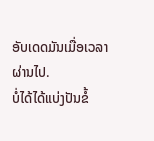ອັບເດດມັນເມື່ອເວລາຜ່ານໄປ.
ບໍ່ໄດ້ໄດ້ແບ່ງປັນຂໍ້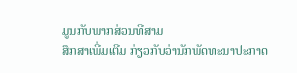ມູນກັບພາກສ່ວນທີສາມ
ສຶກສາເພີ່ມເຕີມ ກ່ຽວກັບວ່ານັກພັດທະນາປະກາດ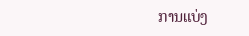ການແບ່ງ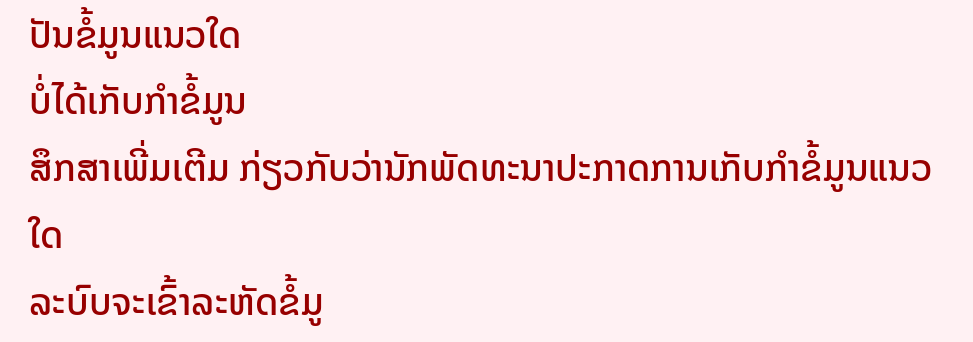ປັນຂໍ້ມູນແນວໃດ
ບໍ່ໄດ້ເກັບກຳຂໍ້ມູນ
ສຶກສາເພີ່ມເຕີມ ກ່ຽວກັບວ່ານັກພັດທະນາປະກາດການເກັບກຳຂໍ້ມູນແນວໃດ
ລະບົບຈະເຂົ້າລະຫັດຂໍ້ມູ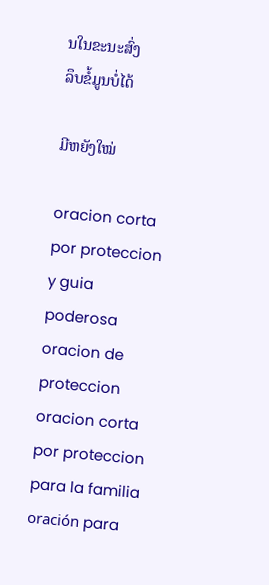ນໃນຂະນະສົ່ງ
ລຶບຂໍ້ມູນບໍ່ໄດ້

ມີຫຍັງໃໝ່

oracion corta por proteccion y guia
poderosa oracion de proteccion
oracion corta por proteccion para la familia
oración para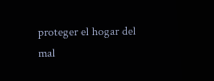proteger el hogar del mal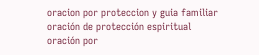oracion por proteccion y guia familiar
oración de protección espiritual
oración por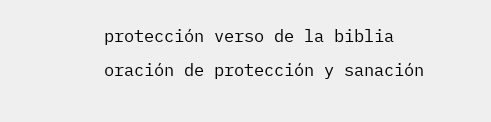protección verso de la biblia
oración de protección y sanación